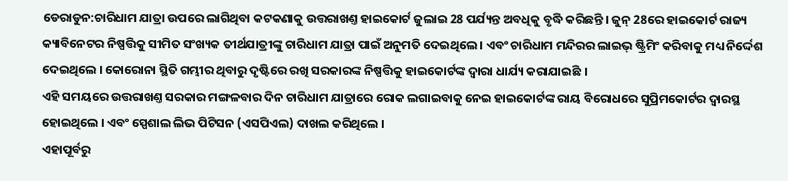ଡେରାଡୁନ:ଚାରିଧାମ ଯାତ୍ରା ଉପରେ ଲାଗିଥିବା କଟକଣାକୁ ଉତ୍ତରାଖଣ୍ତ ହାଇକୋର୍ଟ ଜୁଲାଇ 28 ପର୍ଯ୍ୟନ୍ତ ଅବଧିକୁ ବୃଦ୍ଧି କରିଛନ୍ତି । ଜୁନ୍ 28ରେ ହାଇକୋର୍ଟ ରାଜ୍ୟ କ୍ୟାବିନେଟର ନିଷ୍ପତ୍ତିକୁ ସୀମିତ ସଂଖ୍ୟକ ତୀର୍ଥଯାତ୍ରୀଙ୍କୁ ଚାରିଧାମ ଯାତ୍ରା ପାଇଁ ଅନୁମତି ଦେଇଥିଲେ । ଏବଂ ଚାରିଧାମ ମନ୍ଦିରର ଲାଇଭ୍ ଷ୍ଟ୍ରିମିଂ କରିବାକୁ ମଧ୍ୟ ନିର୍ଦ୍ଦେଶ ଦେଇଥିଲେ । କୋରୋନା ସ୍ଥିତି ଗମ୍ଭୀର ଥିବାରୁ ଦୃଷ୍ଟିରେ ରଖି ସରକାରଙ୍କ ନିଷ୍ପତ୍ତିକୁ ହାଇକୋର୍ଟଙ୍କ ଦ୍ବାରା ଧାର୍ଯ୍ୟ କରାଯାଇଛି ।
ଏହି ସମୟରେ ଉତ୍ତରାଖଣ୍ତ ସରକାର ମଙ୍ଗଳବାର ଦିନ ଚାରିଧାମ ଯାତ୍ରାରେ ରୋକ ଲଗାଇବାକୁ ନେଇ ହାଇକୋର୍ଟଙ୍କ ରାୟ ବିରୋଧରେ ସୁପ୍ରିମକୋର୍ଟର ଦ୍ବାରସ୍ଥ ହୋଇଥିଲେ । ଏବଂ ସ୍ପେଶାଲ ଲିଭ ପିଟିସନ (ଏସପିଏଲ) ଦାଖଲ କରିଥିଲେ ।
ଏହାପୂର୍ବରୁ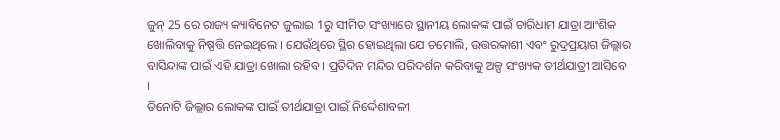ଜୁନ୍ 25 ରେ ରାଜ୍ୟ କ୍ୟାବିନେଟ ଜୁଲାଇ 1ରୁ ସୀମିତ ସଂଖ୍ୟାରେ ସ୍ଥାନୀୟ ଲୋକଙ୍କ ପାଇଁ ଚାରିଧାମ ଯାତ୍ରା ଆଂଶିକ ଖୋଲିବାକୁ ନିଷ୍ପତ୍ତି ନେଇଥିଲେ । ଯେଉଁଥିରେ ସ୍ଥିର ହୋଇଥିଲା ଯେ ଚମୋଲି, ଉତ୍ତରକାଶୀ ଏବଂ ରୁଦ୍ରପ୍ରୟାଗ ଜିଲ୍ଲାର ବାସିନ୍ଦାଙ୍କ ପାଇଁ ଏହି ଯାତ୍ରା ଖୋଲା ରହିବ । ପ୍ରତିଦିନ ମନ୍ଦିର ପରିଦର୍ଶନ କରିବାକୁ ଅଳ୍ପ ସଂଖ୍ୟକ ତୀର୍ଥଯାତ୍ରୀ ଆସିବେ ।
ତିନୋଟି ଜିଲ୍ଲାର ଲୋକଙ୍କ ପାଇଁ ତୀର୍ଥଯାତ୍ରା ପାଇଁ ନିର୍ଦ୍ଦେଶାବଳୀ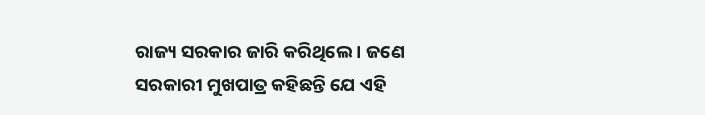ରାଜ୍ୟ ସରକାର ଜାରି କରିଥିଲେ । ଜଣେ ସରକାରୀ ମୁଖପାତ୍ର କହିଛନ୍ତି ଯେ ଏହି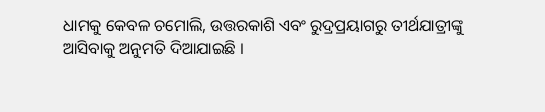ଧାମକୁ କେବଳ ଚମୋଲି, ଉତ୍ତରକାଶି ଏବଂ ରୁଦ୍ରପ୍ରୟାଗରୁ ତୀର୍ଥଯାତ୍ରୀଙ୍କୁ ଆସିବାକୁ ଅନୁମତି ଦିଆଯାଇଛି ।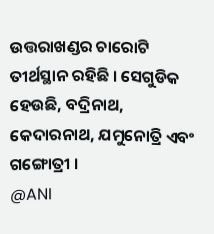ଉତ୍ତରାଖଣ୍ଡର ଚାରୋଟି ତୀର୍ଥସ୍ଥାନ ରହିଛି । ସେଗୁଡିକ ହେଉଛି, ବଦ୍ରିନାଥ, କେଦାରନାଥ, ଯମୁନୋତ୍ରି ଏବଂ ଗଙ୍ଗୋତ୍ରୀ ।
@ANI